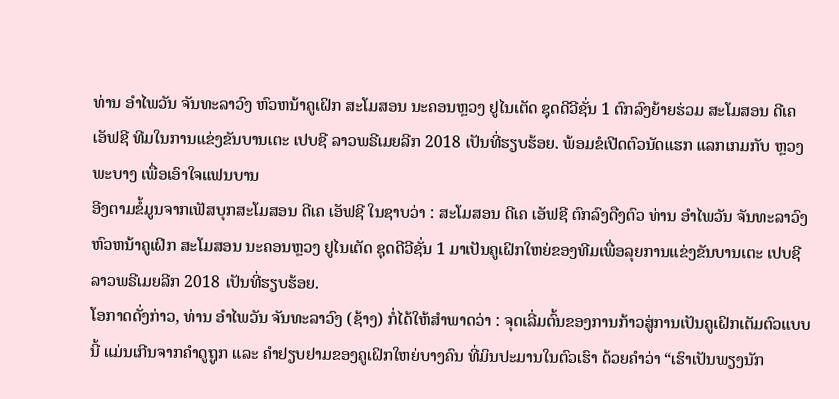ທ່ານ ອຳໄພວັນ ຈັນທະລາວົງ ຫົວຫນ້າຄູເຝິກ ສະໂມສອນ ນະຄອນຫຼວງ ຢູໄນເຕັດ ຊຸດດີວີຊັ່ນ 1 ຕົກລົງຍ້າຍຮ່ວມ ສະໂມສອນ ດີເຄ ເອັຟຊີ ທີມໃນການແຂ່ງຂັນບານເຕະ ເປບຊີ ລາວພຣີເມຍລີກ 2018 ເປັນທີ່ຮຽບຮ້ອຍ. ພ້ອມຂໍເປີດຕົວນັດແຮກ ແລກເກມກັບ ຫຼວງພະບາງ ເພື່ອເອົາໃຈແຟນບານ
ອີງຕາມຂໍ້ມູນຈາກເຟັສບຸກສະໂມສອນ ດີເຄ ເອັຟຊີ ໃນຊາບວ່າ : ສະໂມສອນ ດີເຄ ເອັຟຊີ ຕົກລົງດືງຕົວ ທ່ານ ອຳໄພວັນ ຈັນທະລາວົງ ຫົວຫນ້າຄູເຝິກ ສະໂມສອນ ນະຄອນຫຼວງ ຢູໄນເຕັດ ຊຸດດີວີຊັ່ນ 1 ມາເປັນຄູເຝິກໃຫຍ່ຂອງທີມເພື່ອລຸຍການແຂ່ງຂັນບານເຕະ ເປບຊີ ລາວພຣີເມຍລີກ 2018 ເປັນທີ່ຮຽບຮ້ອຍ.
ໂອກາດດັ່ງກ່າວ, ທ່ານ ອຳໄພວັນ ຈັນທະລາວົງ (ຊ້າງ) ກໍ່ໄດ້ໃຫ້ສຳພາດວ່າ : ຈຸດເລີ່ມຕົ້ນຂອງການກ້າວສູ່ການເປັນຄູເຝິກເຕັມຕົວແບບນີ້ ແມ່ນເກີນຈາກຄຳດູຖູກ ແລະ ຄຳຢຽບຢາມຂອງຄູເຝິກໃຫຍ່ບາງຄົນ ທີ່ມິນປະມານໃນຕົວເຮົາ ດ້ວຍຄຳວ່າ “ເຮົາເປັນພຽງນັກ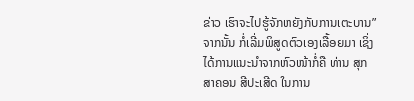ຂ່າວ ເຮົາຈະໄປຮູ້ຈັກຫຍັງກັບການເຕະບານ” ຈາກນັ້ນ ກໍ່ເລີ່ມພິສູດຕົວເອງເລື້ອຍມາ ເຊິ່ງໄດ້ການແນະນຳຈາກຫົວໜ້າກໍ່ຄື ທ່ານ ສຸກສາຄອນ ສີປະເສີດ ໃນການ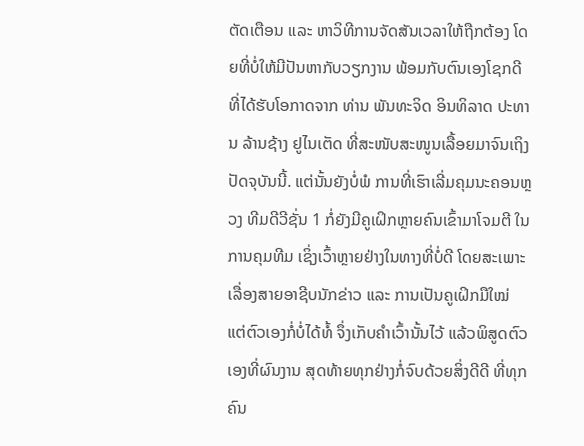ຕັດເຕືອນ ແລະ ຫາວິທີການຈັດສັນເວລາໃຫ້ຖືກຕ້ອງ ໂດຍທີ່ບໍ່ໃຫ້ມີປັນຫາກັບວຽກງານ ພ້ອມກັບຕົນເອງໂຊກດີ ທີ່ໄດ້ຮັບໂອກາດຈາກ ທ່ານ ພັນທະຈິດ ອິນທິລາດ ປະທານ ລ້ານຊ້າງ ຢູໄນເຕັດ ທີ່ສະໜັບສະໜູນເລື້ອຍມາຈົນເຖິງປັດຈຸບັນນີ້. ແຕ່ນັ້ນຍັງບໍ່ພໍ ການທີ່ເຮົາເລີ່ມຄຸມນະຄອນຫຼວງ ທີມດີວີຊັ່ນ 1 ກໍ່ຍັງມີຄູເຝິກຫຼາຍຄົນເຂົ້າມາໂຈມຕີ ໃນການຄຸມທີມ ເຊິ່ງເວົ້າຫຼາຍຢ່າງໃນທາງທີ່ບໍ່ດີ ໂດຍສະເພາະ ເລື່ອງສາຍອາຊີບນັກຂ່າວ ແລະ ການເປັນຄູເຝິກມືໃໝ່ ແຕ່ຕົວເອງກໍ່ບໍ່ໄດ້ທໍ້ ຈຶ່ງເກັບຄຳເວົ້ານັ້ນໄວ້ ແລ້ວພິສູດຕົວເອງທີ່ຜົນງານ ສຸດທ້າຍທຸກຢ່າງກໍ່ຈົບດ້ວຍສິ່ງດີດີ ທີ່ທຸກຄົນ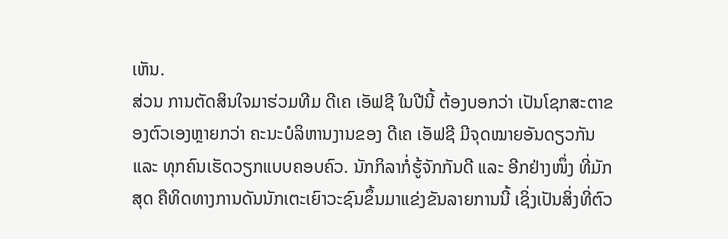ເຫັນ.
ສ່ວນ ການຕັດສິນໃຈມາຮ່ວມທີມ ດີເຄ ເອັຟຊີ ໃນປີນີ້ ຕ້ອງບອກວ່າ ເປັນໂຊກສະຕາຂອງຕົວເອງຫຼາຍກວ່າ ຄະນະບໍລິຫານງານຂອງ ດີເຄ ເອັຟຊີ ມີຈຸດໝາຍອັນດຽວກັນ ແລະ ທຸກຄົນເຮັດວຽກແບບຄອບຄົວ. ນັກກິລາກໍ່ຮູ້ຈັກກັນດີ ແລະ ອີກຢ່າງໜຶ່ງ ທີ່ມັກສຸດ ຄືທິດທາງການດັນນັກເຕະເຍົາວະຊົນຂຶ້ນມາແຂ່ງຂັນລາຍການນີ້ ເຊິ່ງເປັນສິ່ງທີ່ຕົວ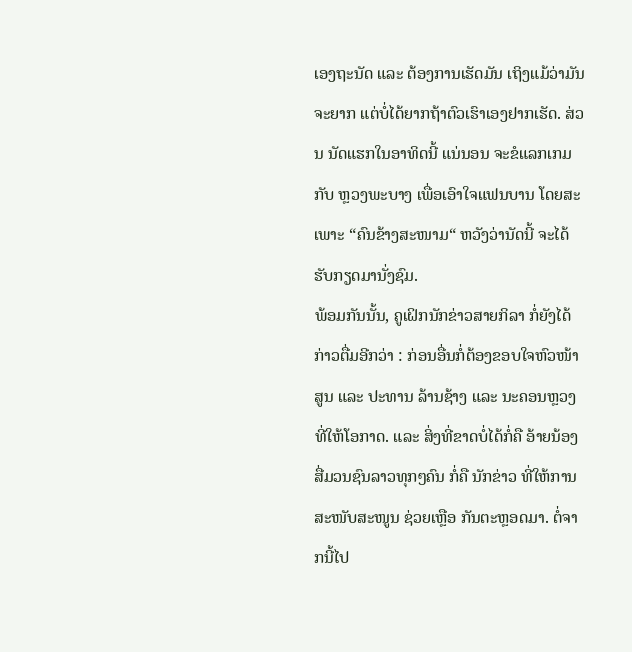ເອງຖະນັດ ແລະ ຕ້ອງການເຮັດມັນ ເຖິງແມ້ວ່າມັນຈະຍາກ ແຕ່ບໍ່ໄດ້ຍາກຖ້າຕົວເຮົາເອງຢາກເຮັດ. ສ່ວນ ນັດແຮກໃນອາທິດນີ້ ແນ່ນອນ ຈະຂໍແລກເກມກັບ ຫຼວງພະບາງ ເພື່ອເອົາໃຈແຟນບານ ໂດຍສະເພາະ “ຄົນຂ້າງສະໜາມ“ ຫວັງວ່ານັດນີ້ ຈະໄດ້ຮັບກຽດມານັ່ງຊົມ.
ພ້ອມກັນນັ້ນ, ຄູເຝິກນັກຂ່າວສາຍກິລາ ກໍ່ຍັງໄດ້ກ່າວຕື່ມອີກວ່າ : ກ່ອນອື່ນກໍ່ຕ້ອງຂອບໃຈຫົວໜ້າສູນ ແລະ ປະທານ ລ້ານຊ້າງ ແລະ ນະຄອນຫຼວງ ທີ່ໃຫ້ໂອກາດ. ແລະ ສິ່ງທີ່ຂາດບໍ່ໄດ້ກໍ່ຄື ອ້າຍນ້ອງສື່ມວນຊົນລາວທຸກໆຄົນ ກໍ່ຄື ນັກຂ່າວ ທີ່ໃຫ້ການສະໜັບສະໜູນ ຊ່ວຍເຫຼືອ ກັນຕະຫຼອດມາ. ຕໍ່ຈາກນີ້ໄປ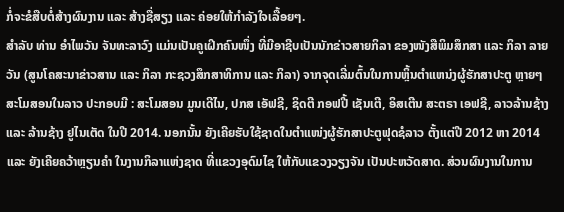ກໍ່ຈະຂໍສືບຕໍ່ສ້າງຜົນງານ ແລະ ສ້າງຊື່ສຽງ ແລະ ຄ່ອຍໃຫ້ກຳລັງໃຈເລື້ອຍໆ.
ສຳລັບ ທ່ານ ອຳໄພວັນ ຈັນທະລາວົງ ແມ່ນເປັນຄູເຝິກຄົນໜຶ່ງ ທີ່ມີອາຊີບເປັນນັກຂ່າວສາຍກິລາ ຂອງໜັງສືພິມສຶກສາ ແລະ ກິລາ ລາຍວັນ (ສູນໂຄສະນາຂ່າວສານ ແລະ ກິລາ ກະຊວງສຶກສາທິການ ແລະ ກິລາ) ຈາກຈຸດເລີ່ມຕົ້ນໃນການຫຼິ້ນຕຳແຫນ່ງຜູ້ຮັກສາປະຕູ ຫຼາຍໆສະໂມສອນໃນລາວ ປະກອບມີ : ສະໂມສອນ ມູນເດີໄນ, ປກສ ເອັຟຊີ, ຊິດຕີ ກອຟປີ້ ເຊັນເຕີ, ອິສເຕີນ ສະຕຣາ ເອຟຊີ, ລາວລ້ານຊ້າງ ແລະ ລ້ານຊ້າງ ຢູໄນເຕັດ ໃນປີ 2014. ນອກນັ້ນ ຍັງເຄີຍຮັບໃຊ້ຊາດໃນຕຳແໜ່ງຜູ້ຮັກສາປະຕູຟຸດຊໍລາວ ຕັ້ງແຕ່ປີ 2012 ຫາ 2014 ແລະ ຍັງເຄີຍຄວ້າຫຼຽນຄຳ ໃນງານກິລາແຫ່ງຊາດ ທີ່ແຂວງອຸດົມໄຊ ໃຫ້ກັບແຂວງວຽງຈັນ ເປັນປະຫວັດສາດ. ສ່ວນຜົນງານໃນການ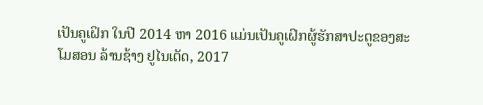ເປັນຄູເຝິກ ໃນປີ 2014 ຫາ 2016 ແມ່ນເປັນຄູເຝິກຜູ້ຮັກສາປະຕູຂອງສະໂມສອນ ລ້ານຊ້າງ ຢູໄນເຕັດ, 2017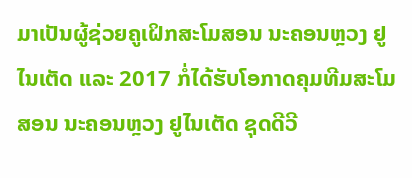ມາເປັນຜູ້ຊ່ວຍຄູເຝິກສະໂມສອນ ນະຄອນຫຼວງ ຢູໄນເຕັດ ແລະ 2017 ກໍ່ໄດ້ຮັບໂອກາດຄຸມທີມສະໂມສອນ ນະຄອນຫຼວງ ຢູໄນເຕັດ ຊຸດດີວີ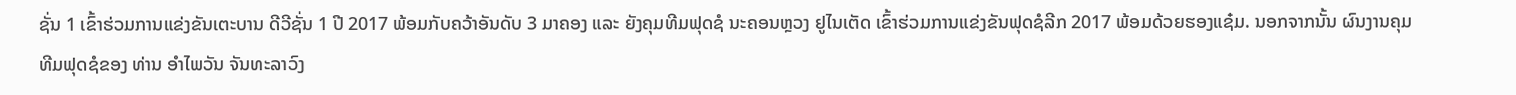ຊັ່ນ 1 ເຂົ້າຮ່ວມການແຂ່ງຂັນເຕະບານ ດີວີຊັ່ນ 1 ປີ 2017 ພ້ອມກັບຄວ້າອັນດັບ 3 ມາຄອງ ແລະ ຍັງຄຸມທີມຟຸດຊໍ ນະຄອນຫຼວງ ຢູໄນເຕັດ ເຂົ້າຮ່ວມການແຂ່ງຂັນຟຸດຊໍລີກ 2017 ພ້ອມດ້ວຍຮອງແຊ໋ມ. ນອກຈາກນັ້ນ ຜົນງານຄຸມທີມຟຸດຊໍຂອງ ທ່ານ ອຳໄພວັນ ຈັນທະລາວົງ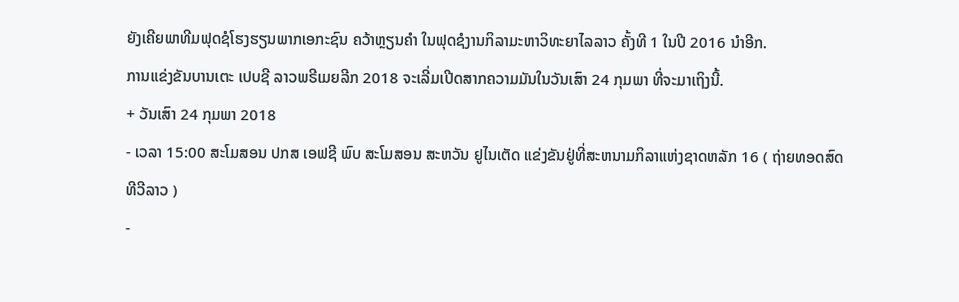ຍັງເຄີຍພາທີມຟຸດຊໍໂຮງຮຽນພາກເອກະຊົນ ຄວ້າຫຼຽນຄຳ ໃນຟຸດຊໍງານກິລາມະຫາວິທະຍາໄລລາວ ຄັ້ງທີ 1 ໃນປີ 2016 ນຳອີກ.
ການແຂ່ງຂັນບານເຕະ ເປບຊີ ລາວພຣີເມຍລີກ 2018 ຈະເລີ່ມເປີດສາກຄວາມມັນໃນວັນເສົາ 24 ກຸມພາ ທີ່ຈະມາເຖິງນີ້.
+ ວັນເສົາ 24 ກຸມພາ 2018
- ເວລາ 15:00 ສະໂມສອນ ປກສ ເອຟຊີ ພົບ ສະໂມສອນ ສະຫວັນ ຢູໄນເຕັດ ແຂ່ງຂັນຢູ່ທີ່ສະຫນາມກິລາແຫ່ງຊາດຫລັກ 16 ( ຖ່າຍທອດສົດ ທີວີລາວ )
-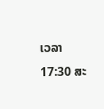ເວລາ 17:30 ສະ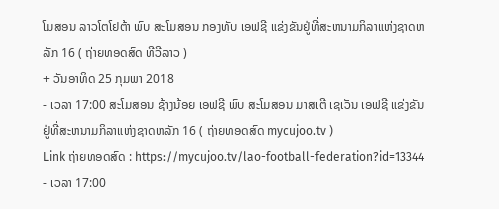ໂມສອນ ລາວໂຕໂຢຕ້າ ພົບ ສະໂມສອນ ກອງທັບ ເອຟຊີ ແຂ່ງຂັນຢູ່ທີ່ສະຫນາມກິລາແຫ່ງຊາດຫລັກ 16 ( ຖ່າຍທອດສົດ ທີວີລາວ )
+ ວັນອາທິດ 25 ກຸມພາ 2018
- ເວລາ 17:00 ສະໂມສອນ ຊ້າງນ້ອຍ ເອຟຊີ ພົບ ສະໂມສອນ ມາສເຕີ ເຊເວັນ ເອຟຊີ ແຂ່ງຂັນຢູ່ທີ່ສະຫນາມກິລາແຫ່ງຊາດຫລັກ 16 ( ຖ່າຍທອດສົດ mycujoo.tv )
Link ຖ່າຍທອດສົດ : https://mycujoo.tv/lao-football-federation?id=13344
- ເວລາ 17:00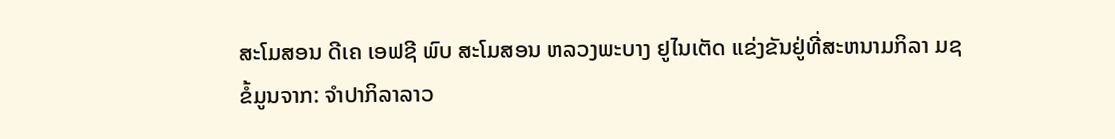ສະໂມສອນ ດີເຄ ເອຟຊີ ພົບ ສະໂມສອນ ຫລວງພະບາງ ຢູໄນເຕັດ ແຂ່ງຂັນຢູ່ທີ່ສະຫນາມກິລາ ມຊ
ຂໍ້ມູນຈາກ: ຈໍາປາກິລາລາວ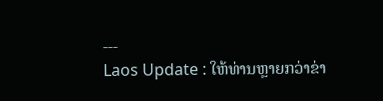---
Laos Update : ໃຫ້ທ່ານຫຼາຍກວ່າຂ່າ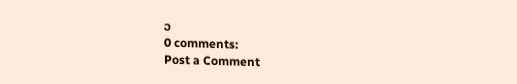ວ
0 comments:
Post a Comment